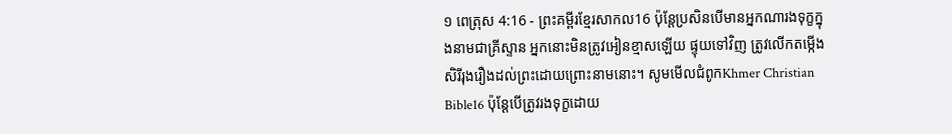១ ពេត្រុស 4:16 - ព្រះគម្ពីរខ្មែរសាកល16 ប៉ុន្តែប្រសិនបើមានអ្នកណារងទុក្ខក្នុងនាមជាគ្រីស្ទាន អ្នកនោះមិនត្រូវអៀនខ្មាសឡើយ ផ្ទុយទៅវិញ ត្រូវលើកតម្កើងសិរីរុងរឿងដល់ព្រះដោយព្រោះនាមនោះ។ សូមមើលជំពូកKhmer Christian Bible16 ប៉ុន្ដែបើត្រូវរងទុក្ខដោយ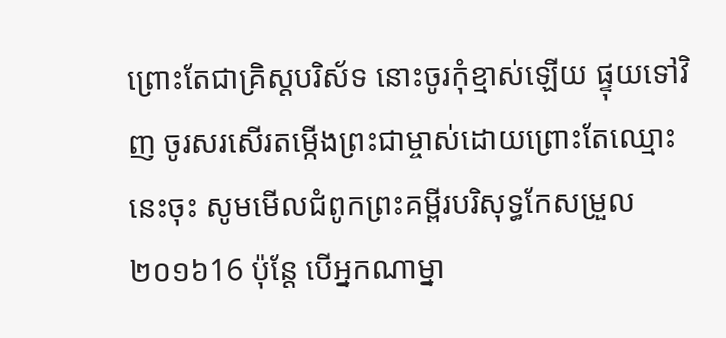ព្រោះតែជាគ្រិស្ដបរិស័ទ នោះចូរកុំខ្មាស់ឡើយ ផ្ទុយទៅវិញ ចូរសរសើរតម្កើងព្រះជាម្ចាស់ដោយព្រោះតែឈ្មោះនេះចុះ សូមមើលជំពូកព្រះគម្ពីរបរិសុទ្ធកែសម្រួល ២០១៦16 ប៉ុន្ដែ បើអ្នកណាម្នា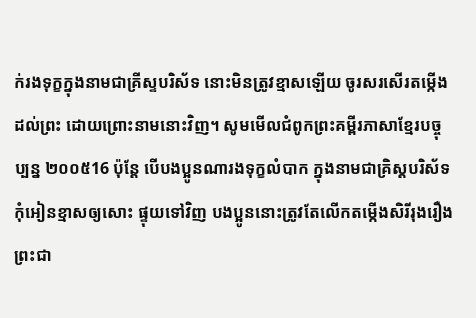ក់រងទុក្ខក្នុងនាមជាគ្រីស្ទបរិស័ទ នោះមិនត្រូវខ្មាសឡើយ ចូរសរសើរតម្កើងដល់ព្រះ ដោយព្រោះនាមនោះវិញ។ សូមមើលជំពូកព្រះគម្ពីរភាសាខ្មែរបច្ចុប្បន្ន ២០០៥16 ប៉ុន្តែ បើបងប្អូនណារងទុក្ខលំបាក ក្នុងនាមជាគ្រិស្តបរិស័ទ កុំអៀនខ្មាសឲ្យសោះ ផ្ទុយទៅវិញ បងប្អូននោះត្រូវតែលើកតម្កើងសិរីរុងរឿងព្រះជា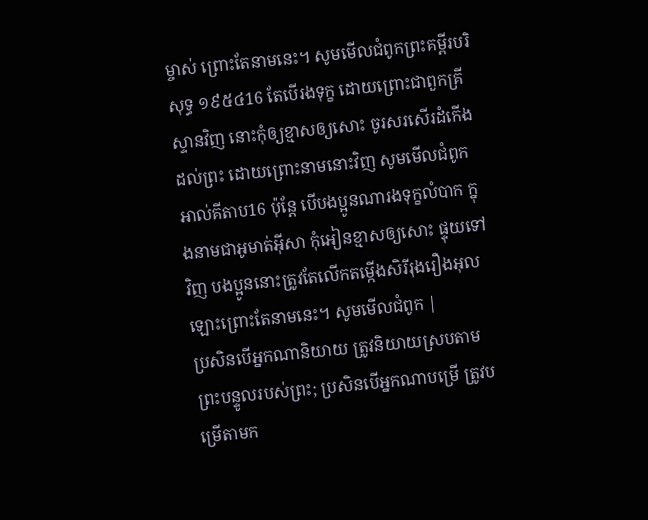ម្ចាស់ ព្រោះតែនាមនេះ។ សូមមើលជំពូកព្រះគម្ពីរបរិសុទ្ធ ១៩៥៤16 តែបើរងទុក្ខ ដោយព្រោះជាពួកគ្រីស្ទានវិញ នោះកុំឲ្យខ្មាសឲ្យសោះ ចូរសរសើរដំកើងដល់ព្រះ ដោយព្រោះនាមនោះវិញ សូមមើលជំពូកអាល់គីតាប16 ប៉ុន្ដែ បើបងប្អូនណារងទុក្ខលំបាក ក្នុងនាមជាអូមាត់អ៊ីសា កុំអៀនខ្មាសឲ្យសោះ ផ្ទុយទៅវិញ បងប្អូននោះត្រូវតែលើកតម្កើងសិរីរុងរឿងអុលឡោះព្រោះតែនាមនេះ។ សូមមើលជំពូក |
ប្រសិនបើអ្នកណានិយាយ ត្រូវនិយាយស្របតាមព្រះបន្ទូលរបស់ព្រះ; ប្រសិនបើអ្នកណាបម្រើ ត្រូវបម្រើតាមក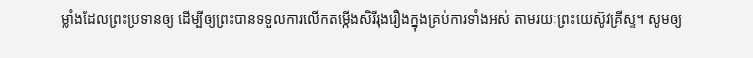ម្លាំងដែលព្រះប្រទានឲ្យ ដើម្បីឲ្យព្រះបានទទួលការលើកតម្កើងសិរីរុងរឿងក្នុងគ្រប់ការទាំងអស់ តាមរយៈព្រះយេស៊ូវគ្រីស្ទ។ សូមឲ្យ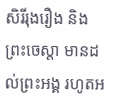សិរីរុងរឿង និងព្រះចេស្ដា មានដល់ព្រះអង្គ រហូតអ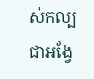ស់កល្បជាអង្វែ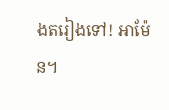ងតរៀងទៅ! អាម៉ែន។